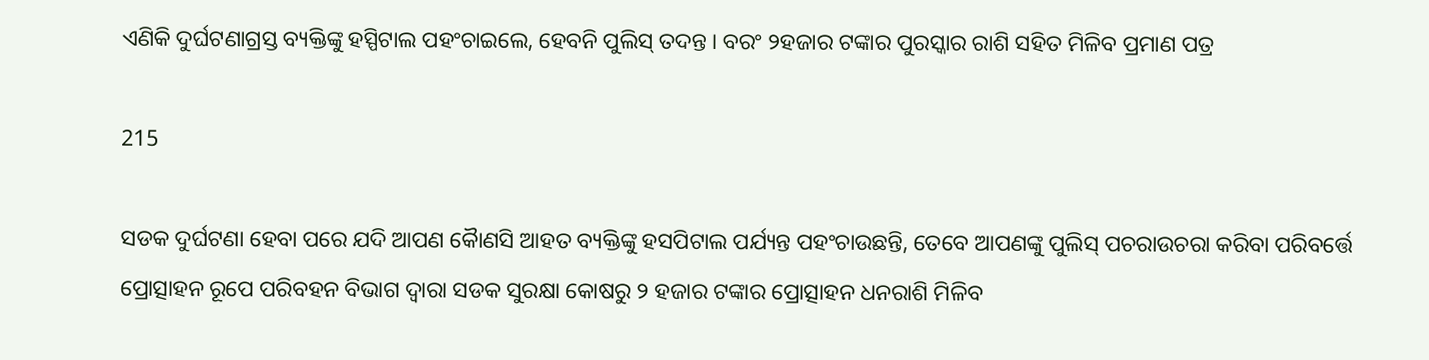ଏଣିକି ଦୁର୍ଘଟଣାଗ୍ରସ୍ତ ବ୍ୟକ୍ତିଙ୍କୁ ହସ୍ପିଟାଲ ପହଂଚାଇଲେ, ହେବନି ପୁଲିସ୍ ତଦନ୍ତ । ବରଂ ୨ହଜାର ଟଙ୍କାର ପୁରସ୍କାର ରାଶି ସହିତ ମିଳିବ ପ୍ରମାଣ ପତ୍ର

215

ସଡକ ଦୁର୍ଘଟଣା ହେବା ପରେ ଯଦି ଆପଣ କୈାଣସି ଆହତ ବ୍ୟକ୍ତିଙ୍କୁ ହସପିଟାଲ ପର୍ଯ୍ୟନ୍ତ ପହଂଚାଉଛନ୍ତି, ତେବେ ଆପଣଙ୍କୁ ପୁଲିସ୍ ପଚରାଉଚରା କରିବା ପରିବର୍ତ୍ତେ ପ୍ରୋତ୍ସାହନ ରୂପେ ପରିବହନ ବିଭାଗ ଦ୍ୱାରା ସଡକ ସୁରକ୍ଷା କୋଷରୁ ୨ ହଜାର ଟଙ୍କାର ପ୍ରୋତ୍ସାହନ ଧନରାଶି ମିଳିବ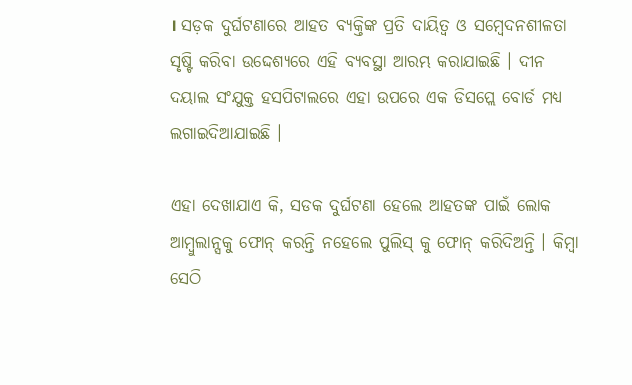। ସଡ଼କ ଦୁର୍ଘଟଣାରେ ଆହତ ବ୍ୟକ୍ତିଙ୍କ ପ୍ରତି ଦାୟିତ୍ୱ ଓ ସମ୍ବେଦନଶୀଳତା ସୃଷ୍ଟି କରିବା ଉଦ୍ଦେଶ୍ୟରେ ଏହି ବ୍ୟବସ୍ଥା ଆରମ୍ଭ କରାଯାଇଛି । ଦୀନ ଦୟାଲ ସଂଯୁକ୍ତ ହସପିଟାଲରେ ଏହା ଉପରେ ଏକ ଡିସପ୍ଲେ ବୋର୍ଡ ମଧ୍ୟ ଲଗାଇଦିଆଯାଇଛି ।

ଏହା ଦେଖାଯାଏ କି, ସଡକ ଦୁର୍ଘଟଣା ହେଲେ ଆହତଙ୍କ ପାଇଁ ଲୋକ ଆମ୍ବୁଲାନ୍ସକୁ ଫୋନ୍ କରନ୍ତି ନହେଲେ ପୁଲିସ୍ କୁ ଫୋନ୍ କରିଦିଅନ୍ତି । କିମ୍ବା ସେଠି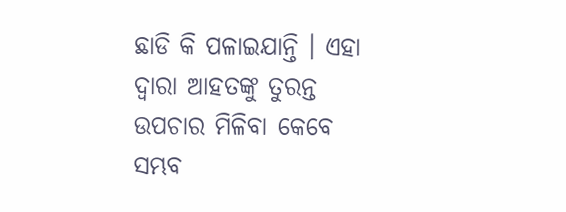ଛାଡି କି ପଳାଇଯାନ୍ତି । ଏହା ଦ୍ୱାରା ଆହତଙ୍କୁ ତୁରନ୍ତ ଉପଚାର ମିଳିବା କେବେ ସମ୍ଭବ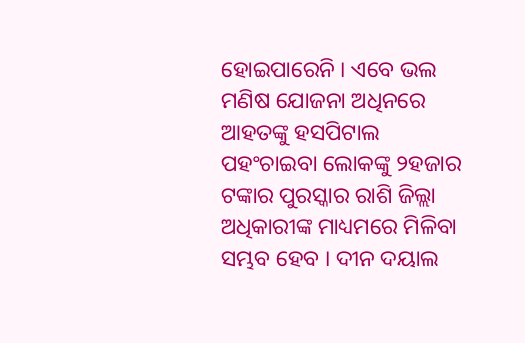ହୋଇପାରେନି । ଏବେ ଭଲ ମଣିଷ ଯୋଜନା ଅଧିନରେ ଆହତଙ୍କୁ ହସପିଟାଲ ପହଂଚାଇବା ଲୋକଙ୍କୁ ୨ହଜାର ଟଙ୍କାର ପୁରସ୍କାର ରାଶି ଜିଲ୍ଲା ଅଧିକାରୀଙ୍କ ମାଧ୍ୟମରେ ମିଳିବା ସମ୍ଭବ ହେବ । ଦୀନ ଦୟାଲ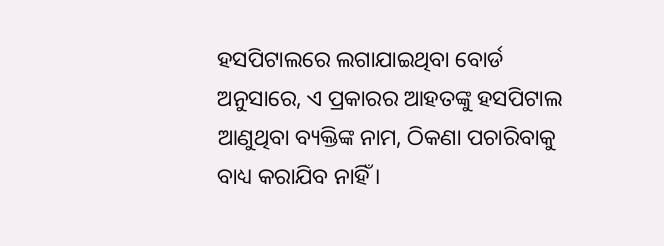ହସପିଟାଲରେ ଲଗାଯାଇଥିବା ବୋର୍ଡ ଅନୁସାରେ, ଏ ପ୍ରକାରର ଆହତଙ୍କୁ ହସପିଟାଲ ଆଣୁଥିବା ବ୍ୟକ୍ତିଙ୍କ ନାମ, ଠିକଣା ପଚାରିବାକୁ ବାଧ୍ୟ କରାଯିବ ନାହିଁ ।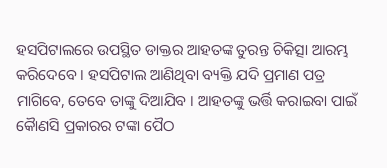ହସପିଟାଲରେ ଉପସ୍ଥିତ ଡାକ୍ତର ଆହତଙ୍କ ତୁରନ୍ତ ଚିକିତ୍ସା ଆରମ୍ଭ କରିଦେବେ । ହସପିଟାଲ ଆଣିଥିବା ବ୍ୟକ୍ତି ଯଦି ପ୍ରମାଣ ପତ୍ର ମାଗିବେ, ତେବେ ତାଙ୍କୁ ଦିଆଯିବ । ଆହତଙ୍କୁ ଭର୍ତ୍ତି କରାଇବା ପାଇଁ କୈାଣସି ପ୍ରକାରର ଟଙ୍କା ପୈଠ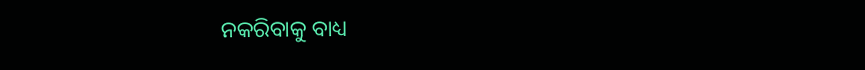ନକରିବାକୁ ବାଧ୍ୟ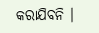କରାଯିବନି ।